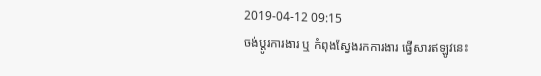2019-04-12 09:15
ចង់ប្តូរការងារ ឬ កំពុងស្វែងរកការងារ ផ្វើសារឥឡូវនេះ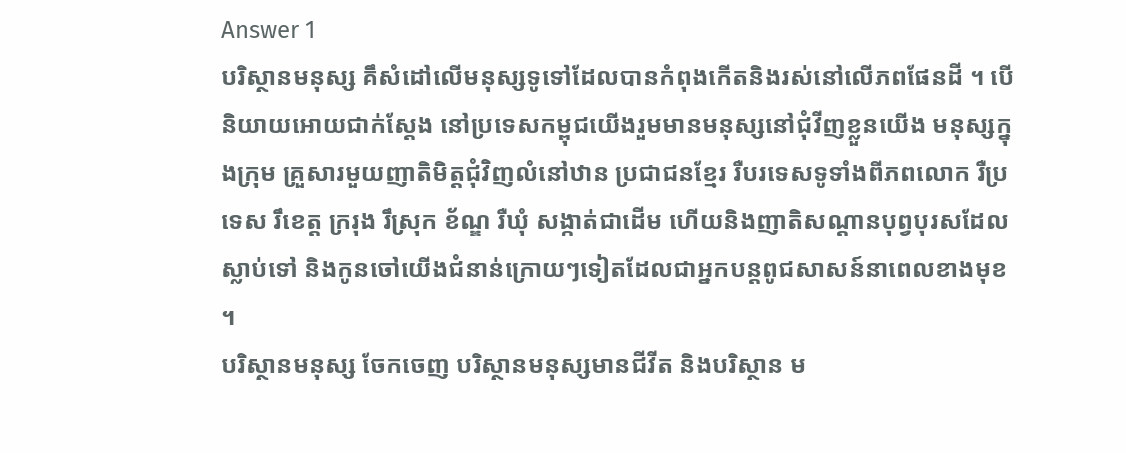Answer 1
បរិស្ថានមនុស្ស គឹសំដៅលើមនុស្សទូទៅដែលបានកំពុងកើតនិងរស់នៅលើភពផែនដី ។ បើនិយាយអោយជាក់ស្តែង នៅប្រទេសកម្ពុជយើងរួមមានមនុស្សនៅជុំវីញខ្លួនយើង មនុស្សក្នុងក្រុម គ្រួសារមួយញាតិមិត្តជុំវិញលំនៅឋាន ប្រជាជនខ្មែរ រឺបរទេសទូទាំងពីភពលោក រឺប្រទេស រឹខេត្ត ក្ររុង រឹស្រុក ខ័ណ្ឌ រឺឃុំ សង្កាត់ជាដើម ហើយនិងញាតិសណ្តានបុព្វបុរសដែលស្លាប់ទៅ និងកូនចៅយើងជំនាន់ក្រោយៗទៀតដែលជាអ្នកបន្តពូជសាសន៍នាពេលខាងមុខ ។
បរិស្ថានមនុស្ស ចែកចេញ បរិស្ថានមនុស្សមានជីវីត និងបរិស្ថាន ម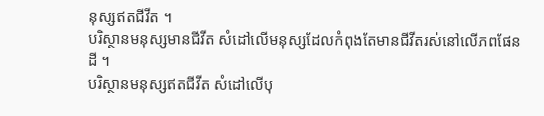នុស្សឥតជីវីត ។
បរិស្ថានមនុស្សមានជីវីត សំដៅលើមនុស្សដែលកំពុងតែមានជីវីតរស់នៅលើភពផែនដី ។
បរិស្ថានមនុស្សឥតជីវីត សំដៅលើបុ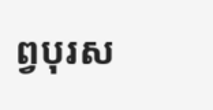ព្វបុរស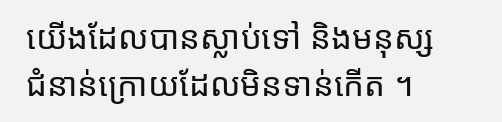យើងដែលបានស្លាប់ទៅ និងមនុស្សជំនាន់ក្រោយដែលមិនទាន់កើត ។